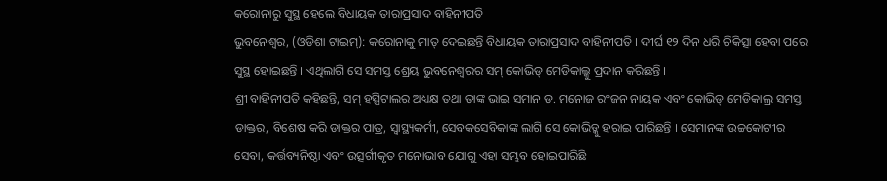କରୋନାରୁ ସୁସ୍ଥ ହେଲେ ବିଧାୟକ ତାରାପ୍ରସାଦ ବାହିନୀପତି
ଭୁବନେଶ୍ବର, (ଓଡିଶା ଟାଇମ୍): କରୋନାକୁ ମାତ୍ ଦେଇଛନ୍ତି ବିଧାୟକ ତାରାପ୍ରସାଦ ବାହିନୀପତି । ଦୀର୍ଘ ୧୨ ଦିନ ଧରି ଚିକିତ୍ସା ହେବା ପରେ ସୁସ୍ଥ ହୋଇଛନ୍ତି । ଏଥିଲାଗି ସେ ସମସ୍ତ ଶ୍ରେୟ ଭୁବନେଶ୍ୱରର ସମ୍ କୋଭିଡ୍ ମେଡିକାଲ୍କୁ ପ୍ରଦାନ କରିଛନ୍ତି ।
ଶ୍ରୀ ବାହିନୀପତି କହିଛନ୍ତି, ସମ୍ ହସ୍ପିଟାଲର ଅଧ୍ୟକ୍ଷ ତଥା ତାଙ୍କ ଭାଇ ସମାନ ଡ. ମନୋଜ ରଂଜନ ନାୟକ ଏବଂ କୋଭିଡ୍ ମେଡିକାଲ୍ର ସମସ୍ତ ଡାକ୍ତର, ବିଶେଷ କରି ଡାକ୍ତର ପାତ୍ର, ସ୍ୱାସ୍ଥ୍ୟକର୍ମୀ, ସେବକସେବିକାଙ୍କ ଲାଗି ସେ କୋଭିଡ୍କୁ ହରାଇ ପାରିଛନ୍ତି । ସେମାନଙ୍କ ଉଚ୍ଚକୋଟୀର ସେବା, କର୍ତ୍ତବ୍ୟନିଷ୍ଠା ଏବଂ ଉତ୍ସର୍ଗୀକୃତ ମନୋଭାବ ଯୋଗୁ ଏହା ସମ୍ଭବ ହୋଇପାରିଛି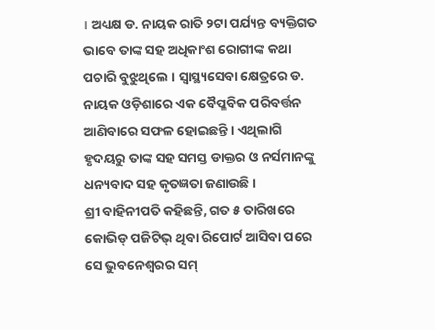। ଅଧ୍ୟକ୍ଷ ଡ. ନାୟକ ରାତି ୨ଟା ପର୍ଯ୍ୟନ୍ତ ବ୍ୟକ୍ତିଗତ ଭାବେ ତାଙ୍କ ସହ ଅଧିକାଂଶ ରୋଗୀଙ୍କ କଥା ପଚାରି ବୁଝୁଥିଲେ । ସ୍ୱାସ୍ଥ୍ୟସେବା କ୍ଷେତ୍ରରେ ଡ. ନାୟକ ଓଡ଼ିଶାରେ ଏକ ବୈପ୍ଳବିକ ପରିବର୍ତ୍ତନ ଆଣିବାରେ ସଫଳ ହୋଇଛନ୍ତି । ଏଥିଲାଗି ହୃଦୟରୁ ତାଙ୍କ ସହ ସମସ୍ତ ଡାକ୍ତର ଓ ନର୍ସମାନଙ୍କୁ ଧନ୍ୟବାଦ ସହ କୃତଜ୍ଞତା ଜଣାଉଛି ।
ଶ୍ରୀ ବାହିନୀପତି କହିଛନ୍ତି, ଗତ ୫ ତାରିଖରେ କୋଭିଡ୍ ପଜିଟିଭ୍ ଥିବା ରିପୋର୍ଟ ଆସିବା ପରେ ସେ ଭୁବନେଶ୍ୱରର ସମ୍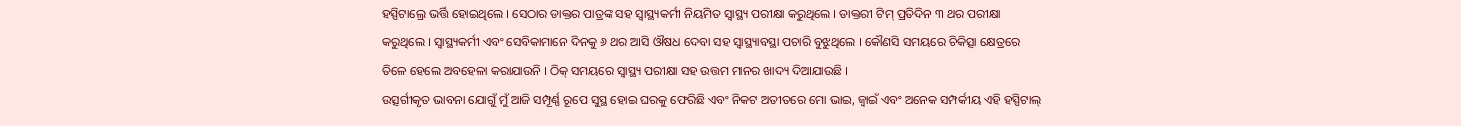ହସ୍ପିଟାଲ୍ରେ ଭର୍ତ୍ତି ହୋଇଥିଲେ । ସେଠାର ଡାକ୍ତର ପାତ୍ରଙ୍କ ସହ ସ୍ୱାସ୍ଥ୍ୟକର୍ମୀ ନିୟମିତ ସ୍ୱାସ୍ଥ୍ୟ ପରୀକ୍ଷା କରୁଥିଲେ । ଡାକ୍ତରୀ ଟିମ୍ ପ୍ରତିଦିନ ୩ ଥର ପରୀକ୍ଷା କରୁଥିଲେ । ସ୍ୱାସ୍ଥ୍ୟକର୍ମୀ ଏବଂ ସେବିକାମାନେ ଦିନକୁ ୬ ଥର ଆସି ଔଷଧ ଦେବା ସହ ସ୍ୱାସ୍ଥ୍ୟାବସ୍ଥା ପଚାରି ବୁଝୁଥିଲେ । କୌଣସି ସମୟରେ ଚିକିତ୍ସା କ୍ଷେତ୍ରରେ ତିଳେ ହେଲେ ଅବହେଳା କରାଯାଉନି । ଠିକ୍ ସମୟରେ ସ୍ୱାସ୍ଥ୍ୟ ପରୀକ୍ଷା ସହ ଉତ୍ତମ ମାନର ଖାଦ୍ୟ ଦିଆଯାଉଛି ।
ଉତ୍ସର୍ଗୀକୃତ ଭାବନା ଯୋଗୁଁ ମୁଁ ଆଜି ସମ୍ପୂର୍ଣ୍ଣ ରୂପେ ସୁସ୍ଥ ହୋଇ ଘରକୁ ଫେରିଛି ଏବଂ ନିକଟ ଅତୀତରେ ମୋ ଭାଇ, ଜ୍ବାଇଁ ଏବଂ ଅନେକ ସମ୍ପର୍କୀୟ ଏହି ହସ୍ପିଟାଲ୍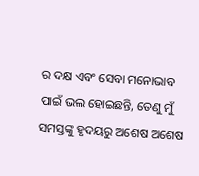ର ଦକ୍ଷ ଏବଂ ସେବା ମନୋଭାବ ପାଇଁ ଭଲ ହୋଇଛନ୍ତି, ତେଣୁ ମୁଁ ସମସ୍ତଙ୍କୁ ହୃଦୟରୁ ଅଶେଷ ଅଶେଷ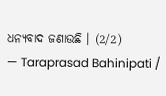ଧନ୍ୟବାଦ ଜଣାଉଛି । (2/2)
— Taraprasad Bahinipati /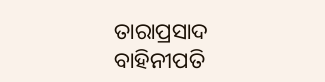ତାରାପ୍ରସାଦ ବାହିନୀପତି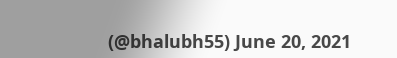(@bhalubh55) June 20, 2021